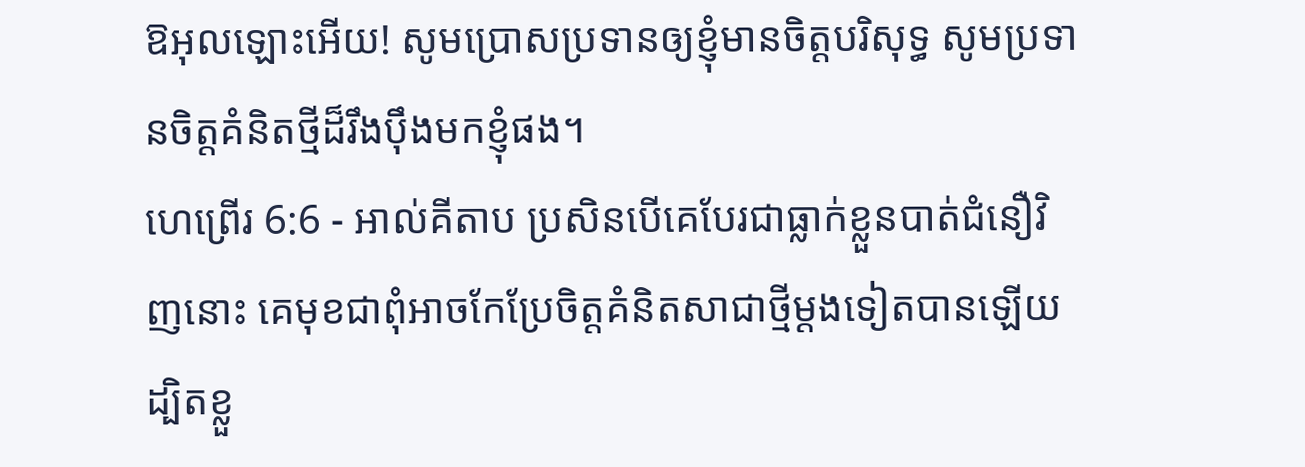ឱអុលឡោះអើយ! សូមប្រោសប្រទានឲ្យខ្ញុំមានចិត្តបរិសុទ្ធ សូមប្រទានចិត្តគំនិតថ្មីដ៏រឹងប៉ឹងមកខ្ញុំផង។
ហេព្រើរ 6:6 - អាល់គីតាប ប្រសិនបើគេបែរជាធ្លាក់ខ្លួនបាត់ជំនឿវិញនោះ គេមុខជាពុំអាចកែប្រែចិត្ដគំនិតសាជាថ្មីម្ដងទៀតបានឡើយ ដ្បិតខ្លួ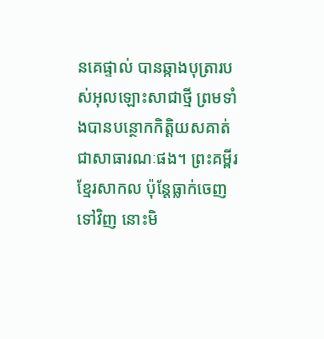នគេផ្ទាល់ បានឆ្កាងបុត្រារបស់អុលឡោះសាជាថ្មី ព្រមទាំងបានបន្ថោកកិត្ដិយសគាត់ជាសាធារណៈផង។ ព្រះគម្ពីរខ្មែរសាកល ប៉ុន្តែធ្លាក់ចេញទៅវិញ នោះមិ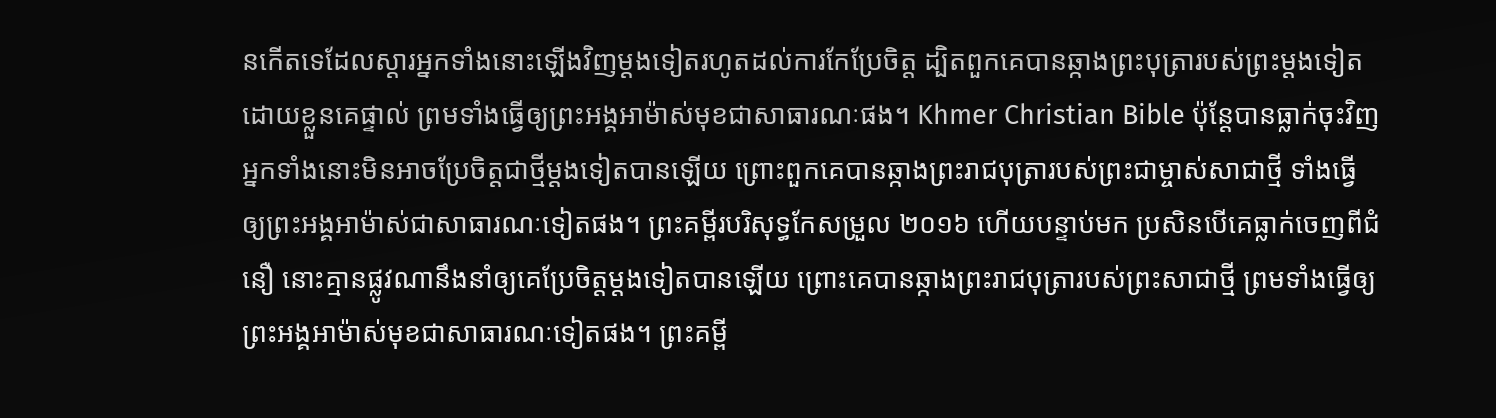នកើតទេដែលស្ដារអ្នកទាំងនោះឡើងវិញម្ដងទៀតរហូតដល់ការកែប្រែចិត្ត ដ្បិតពួកគេបានឆ្កាងព្រះបុត្រារបស់ព្រះម្ដងទៀតដោយខ្លួនគេផ្ទាល់ ព្រមទាំងធ្វើឲ្យព្រះអង្គអាម៉ាស់មុខជាសាធារណៈផង។ Khmer Christian Bible ប៉ុន្ដែបានធ្លាក់ចុះវិញ អ្នកទាំងនោះមិនអាចប្រែចិត្តជាថ្មីម្ដងទៀតបានឡើយ ព្រោះពួកគេបានឆ្កាងព្រះរាជបុត្រារបស់ព្រះជាម្ចាស់សាជាថ្មី ទាំងធ្វើឲ្យព្រះអង្គអាម៉ាស់ជាសាធារណៈទៀតផង។ ព្រះគម្ពីរបរិសុទ្ធកែសម្រួល ២០១៦ ហើយបន្ទាប់មក ប្រសិនបើគេធ្លាក់ចេញពីជំនឿ នោះគ្មានផ្លូវណានឹងនាំឲ្យគេប្រែចិត្តម្តងទៀតបានឡើយ ព្រោះគេបានឆ្កាងព្រះរាជបុត្រារបស់ព្រះសាជាថ្មី ព្រមទាំងធ្វើឲ្យព្រះអង្គអាម៉ាស់មុខជាសាធារណៈទៀតផង។ ព្រះគម្ពី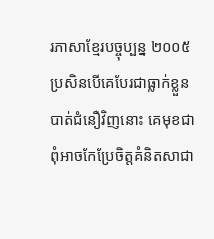រភាសាខ្មែរបច្ចុប្បន្ន ២០០៥ ប្រសិនបើគេបែរជាធ្លាក់ខ្លួនបាត់ជំនឿវិញនោះ គេមុខជាពុំអាចកែប្រែចិត្តគំនិតសាជា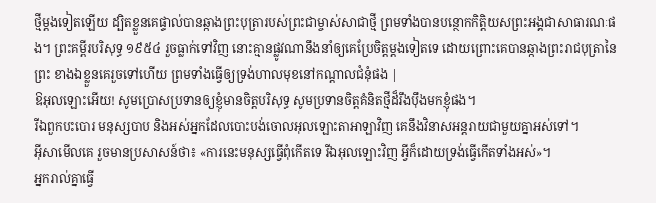ថ្មីម្ដងទៀតឡើយ ដ្បិតខ្លួនគេផ្ទាល់បានឆ្កាងព្រះបុត្រារបស់ព្រះជាម្ចាស់សាជាថ្មី ព្រមទាំងបានបន្ថោកកិត្តិយសព្រះអង្គជាសាធារណៈផង។ ព្រះគម្ពីរបរិសុទ្ធ ១៩៥៤ រួចធ្លាក់ទៅវិញ នោះគ្មានផ្លូវណានឹងនាំឲ្យគេប្រែចិត្តម្តងទៀតទេ ដោយព្រោះគេបានឆ្កាងព្រះរាជបុត្រានៃព្រះ ខាងឯខ្លួនគេរួចទៅហើយ ព្រមទាំងធ្វើឲ្យទ្រង់ហាលមុខនៅកណ្តាលជំនុំផង |
ឱអុលឡោះអើយ! សូមប្រោសប្រទានឲ្យខ្ញុំមានចិត្តបរិសុទ្ធ សូមប្រទានចិត្តគំនិតថ្មីដ៏រឹងប៉ឹងមកខ្ញុំផង។
រីឯពួកបះបោរ មនុស្សបាប និងអស់អ្នកដែលបោះបង់ចោលអុលឡោះតាអាឡាវិញ គេនឹងវិនាសអន្តរាយជាមួយគ្នាអស់ទៅ។
អ៊ីសាមើលគេ រួចមានប្រសាសន៍ថា៖ «ការនេះមនុស្សធ្វើពុំកើតទេ រីឯអុលឡោះវិញ អ្វីក៏ដោយទ្រង់ធ្វើកើតទាំងអស់»។
អ្នករាល់គ្នាធ្វើ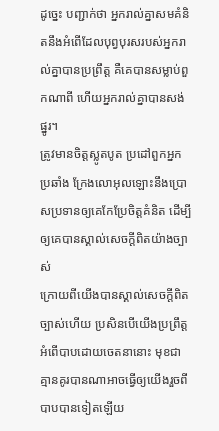ដូច្នេះ បញ្ជាក់ថា អ្នករាល់គ្នាសមគំនិតនឹងអំពើដែលបុព្វបុរសរបស់អ្នករាល់គ្នាបានប្រព្រឹត្ដ គឺគេបានសម្លាប់ពួកណាពី ហើយអ្នករាល់គ្នាបានសង់ផ្នូរ។
ត្រូវមានចិត្ដស្លូតបូត ប្រដៅពួកអ្នកប្រឆាំង ក្រែងលោអុលឡោះនឹងប្រោសប្រទានឲ្យគេកែប្រែចិត្ដគំនិត ដើម្បីឲ្យគេបានស្គាល់សេចក្ដីពិតយ៉ាងច្បាស់
ក្រោយពីយើងបានស្គាល់សេចក្ដីពិតច្បាស់ហើយ ប្រសិនបើយើងប្រព្រឹត្ដអំពើបាបដោយចេតនានោះ មុខជាគ្មានគូរបានណាអាចធ្វើឲ្យយើងរួចពីបាបបានទៀតឡើយ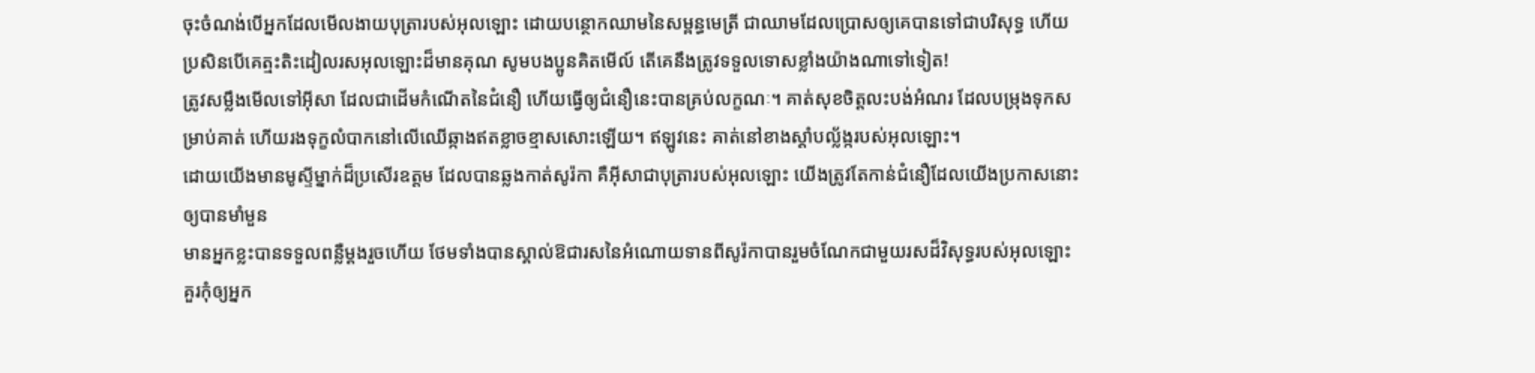ចុះចំណង់បើអ្នកដែលមើលងាយបុត្រារបស់អុលឡោះ ដោយបន្ថោកឈាមនៃសម្ពន្ធមេត្រី ជាឈាមដែលប្រោសឲ្យគេបានទៅជាបរិសុទ្ធ ហើយប្រសិនបើគេត្មះតិះដៀលរសអុលឡោះដ៏មានគុណ សូមបងប្អូនគិតមើល៍ តើគេនឹងត្រូវទទួលទោសខ្លាំងយ៉ាងណាទៅទៀត!
ត្រូវសម្លឹងមើលទៅអ៊ីសា ដែលជាដើមកំណើតនៃជំនឿ ហើយធ្វើឲ្យជំនឿនេះបានគ្រប់លក្ខណៈ។ គាត់សុខចិត្ដលះបង់អំណរ ដែលបម្រុងទុកសម្រាប់គាត់ ហើយរងទុក្ខលំបាកនៅលើឈើឆ្កាងឥតខ្លាចខ្មាសសោះឡើយ។ ឥឡូវនេះ គាត់នៅខាងស្ដាំបល្ល័ង្ករបស់អុលឡោះ។
ដោយយើងមានមូស្ទីម្នាក់ដ៏ប្រសើរឧត្ដម ដែលបានឆ្លងកាត់សូរ៉កា គឺអ៊ីសាជាបុត្រារបស់អុលឡោះ យើងត្រូវតែកាន់ជំនឿដែលយើងប្រកាសនោះ ឲ្យបានមាំមួន
មានអ្នកខ្លះបានទទួលពន្លឺម្ដងរួចហើយ ថែមទាំងបានស្គាល់ឱជារសនៃអំណោយទានពីសូរ៉កាបានរួមចំណែកជាមួយរសដ៏វិសុទ្ធរបស់អុលឡោះ
គួរកុំឲ្យអ្នក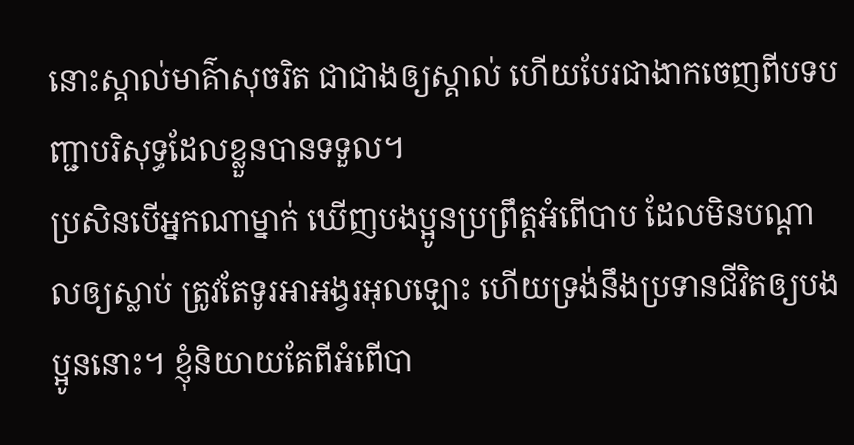នោះស្គាល់មាគ៌ាសុចរិត ជាជាងឲ្យស្គាល់ ហើយបែរជាងាកចេញពីបទបញ្ជាបរិសុទ្ធដែលខ្លួនបានទទួល។
ប្រសិនបើអ្នកណាម្នាក់ ឃើញបងប្អូនប្រព្រឹត្ដអំពើបាប ដែលមិនបណ្ដាលឲ្យស្លាប់ ត្រូវតែទូរអាអង្វរអុលឡោះ ហើយទ្រង់នឹងប្រទានជីវិតឲ្យបងប្អូននោះ។ ខ្ញុំនិយាយតែពីអំពើបា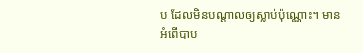ប ដែលមិនបណ្ដាលឲ្យស្លាប់ប៉ុណ្ណោះ។ មានអំពើបាប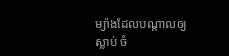ម្យ៉ាងដែលបណ្ដាលឲ្យស្លាប់ ចំ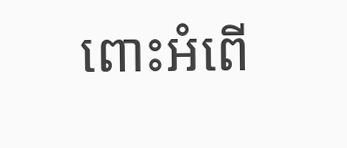ពោះអំពើ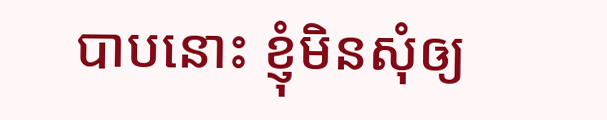បាបនោះ ខ្ញុំមិនសុំឲ្យ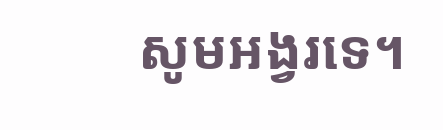សូមអង្វរទេ។